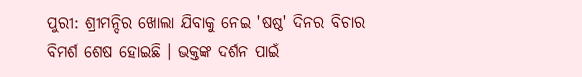ପୁରୀ: ଶ୍ରୀମନ୍ଦିର ଖୋଲା ଯିବାକୁ ନେଇ 'ଷଷ୍ଠ' ଦିନର ବିଚାର ବିମର୍ଶ ଶେଷ ହୋଇଛି । ଭକ୍ତଙ୍କ ଦର୍ଶନ ପାଇଁ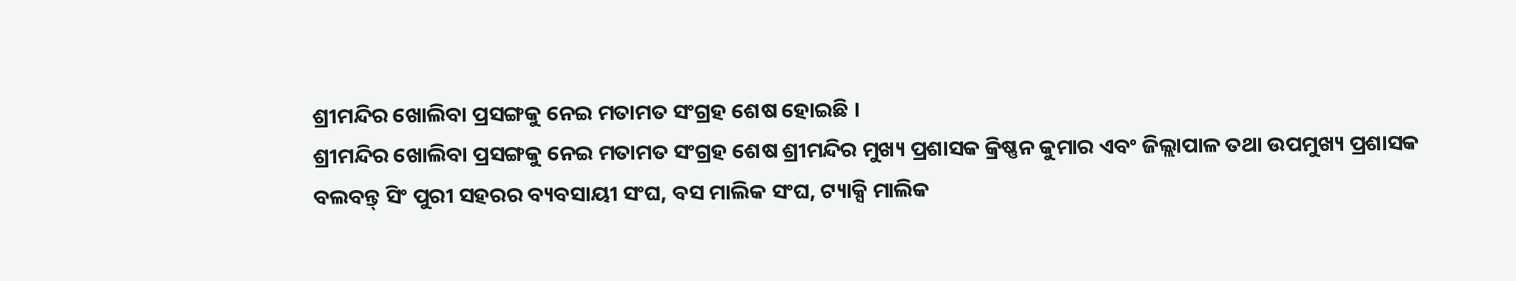ଶ୍ରୀମନ୍ଦିର ଖୋଲିବା ପ୍ରସଙ୍ଗକୁ ନେଇ ମତାମତ ସଂଗ୍ରହ ଶେଷ ହୋଇଛି ।
ଶ୍ରୀମନ୍ଦିର ଖୋଲିବା ପ୍ରସଙ୍ଗକୁ ନେଇ ମତାମତ ସଂଗ୍ରହ ଶେଷ ଶ୍ରୀମନ୍ଦିର ମୁଖ୍ୟ ପ୍ରଶାସକ କ୍ରିଷ୍ଣନ କୁମାର ଏବଂ ଜିଲ୍ଲାପାଳ ତଥା ଉପମୁଖ୍ୟ ପ୍ରଶାସକ ବଲବନ୍ତ୍ ସିଂ ପୁରୀ ସହରର ବ୍ୟବସାୟୀ ସଂଘ, ବସ ମାଲିକ ସଂଘ, ଟ୍ୟାକ୍ସି ମାଲିକ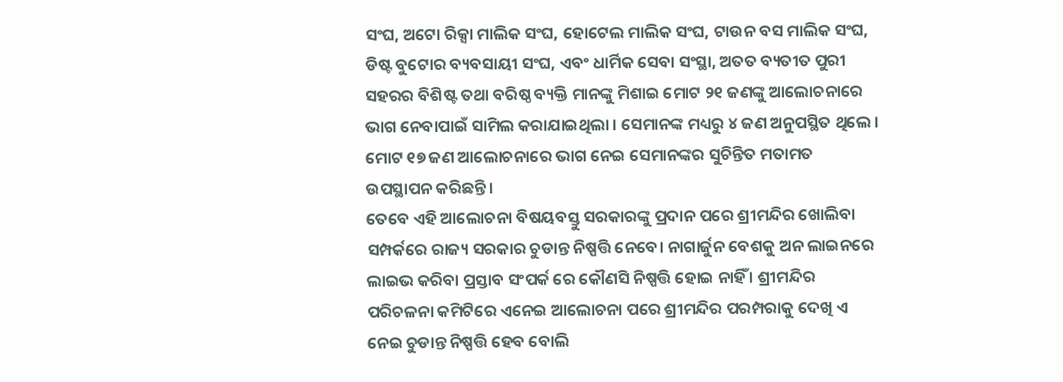ସଂଘ, ଅଟୋ ରିକ୍ସା ମାଲିକ ସଂଘ, ହୋଟେଲ ମାଲିକ ସଂଘ, ଟାଉନ ବସ ମାଲିକ ସଂଘ, ଡିଷ୍ଟ ବୁଟୋର ବ୍ୟବସାୟୀ ସଂଘ, ଏବଂ ଧାର୍ମିକ ସେବା ସଂସ୍ଥା, ଅତତ ବ୍ୟତୀତ ପୁରୀ ସହରର ବିଶିଷ୍ଟ ତଥା ବରିଷ୍ଠ ବ୍ୟକ୍ତି ମାନଙ୍କୁ ମିଶାଇ ମୋଟ ୨୧ ଜଣଙ୍କୁ ଆଲୋଚନାରେ ଭାଗ ନେବାପାଇଁ ସାମିଲ କରାଯାଇଥିଲା । ସେମାନଙ୍କ ମଧ୍ୟରୁ ୪ ଜଣ ଅନୁପସ୍ଥିତ ଥିଲେ । ମୋଟ ୧୭ ଜଣ ଆଲୋଚନାରେ ଭାଗ ନେଇ ସେମାନଙ୍କର ସୁଚିନ୍ତିତ ମତାମତ ଉପସ୍ଥାପନ କରିଛନ୍ତି ।
ତେବେ ଏହି ଆଲୋଚନା ବିଷୟବସ୍ତୁ ସରକାରଙ୍କୁ ପ୍ରଦାନ ପରେ ଶ୍ରୀମନ୍ଦିର ଖୋଲିବା ସମ୍ପର୍କରେ ରାଜ୍ୟ ସରକାର ଚୁଡାନ୍ତ ନିଷ୍ପତ୍ତି ନେବେ। ନାଗାର୍ଜୁନ ବେଶକୁ ଅନ ଲାଇନରେ ଲାଇଭ କରିବା ପ୍ରସ୍ତାବ ସଂପର୍କ ରେ କୌଣସି ନିଷ୍ପତ୍ତି ହୋଇ ନାହିଁ । ଶ୍ରୀମନ୍ଦିର ପରିଚଳନା କମିଟିରେ ଏନେଇ ଆଲୋଚନା ପରେ ଶ୍ରୀମନ୍ଦିର ପରମ୍ପରାକୁ ଦେଖି ଏ ନେଇ ଚୁଡାନ୍ତ ନିଷ୍ପତ୍ତି ହେବ ବୋଲି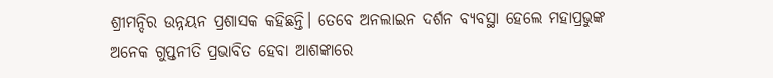ଶ୍ରୀମନ୍ଦିର ଉନ୍ନୟନ ପ୍ରଶାସକ କହିଛନ୍ତି। ତେବେ ଅନଲାଇନ ଦର୍ଶନ ବ୍ୟବସ୍ଥା ହେଲେ ମହାପ୍ରଭୁଙ୍କ ଅନେକ ଗୁପ୍ତନୀତି ପ୍ରଭାବିତ ହେବା ଆଶଙ୍କାରେ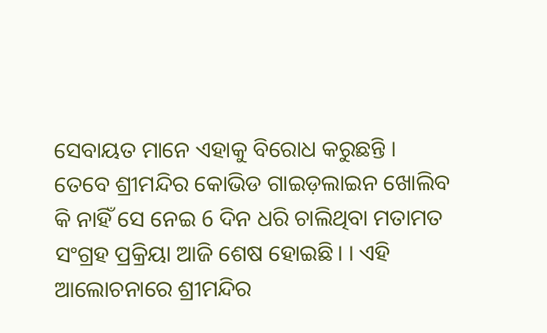ସେବାୟତ ମାନେ ଏହାକୁ ବିରୋଧ କରୁଛନ୍ତି ।
ତେବେ ଶ୍ରୀମନ୍ଦିର କୋଭିଡ ଗାଇଡ଼ଲାଇନ ଖୋଲିବ କି ନାହିଁ ସେ ନେଇ 6 ଦିନ ଧରି ଚାଲିଥିବା ମତାମତ ସଂଗ୍ରହ ପ୍ରକ୍ରିୟା ଆଜି ଶେଷ ହୋଇଛି। । ଏହି ଆଲୋଚନାରେ ଶ୍ରୀମନ୍ଦିର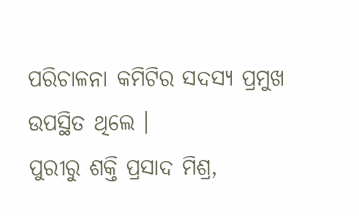ପରିଚାଳନା କମିଟିର ସଦସ୍ୟ ପ୍ରମୁଖ ଉପସ୍ଥିତ ଥିଲେ ।
ପୁରୀରୁ ଶକ୍ତି ପ୍ରସାଦ ମିଶ୍ର,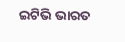ଇଟିଭି ଭାରତ